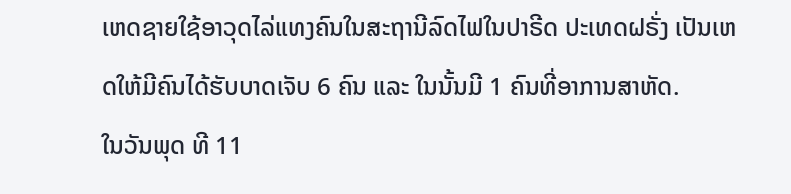ເຫດຊາຍໃຊ້ອາວຸດໄລ່ແທງຄົນໃນສະຖານີລົດໄຟໃນປາຣີດ ປະເທດຝຣັ່ງ ເປັນເຫດໃຫ້ມີຄົນໄດ້ຮັບບາດເຈັບ 6 ຄົນ ແລະ ໃນນັ້ນມີ 1 ຄົນທີ່ອາການສາຫັດ.
ໃນວັນພຸດ ທີ 11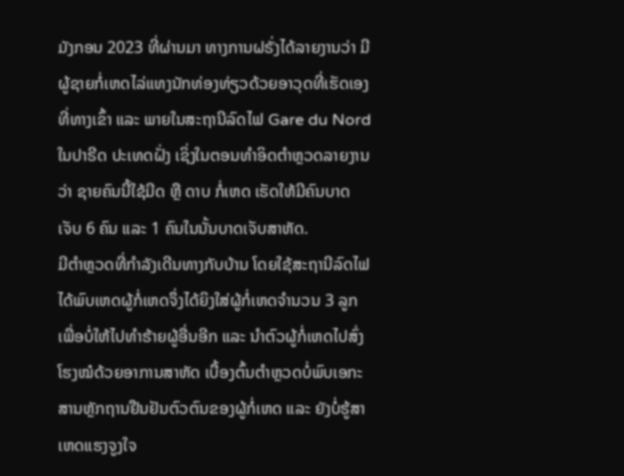ມັງກອນ 2023 ທີ່ຜ່ານມາ ທາງການຝຣັ່ງໄດ້ລາຍງານວ່າ ມີຜູ້ຊາຍກໍ່ເຫດໄລ່ແທງນັກທ່ອງທ່ຽວດ້ວຍອາວຸດທີ່ເຮັດເອງ ທີ່ທາງເຂົ້າ ແລະ ພາຍໃນສະຖານີລົດໄຟ Gare du Nord ໃນປາຣີດ ປະເທດຝັ່ງ ເຊິ່ງໃນຕອນທຳອິດຕຳຫຼວດລາຍງານວ່າ ຊາຍຄົນນີ້ໃຊ້ມີດ ຫຼື ດາບ ກໍ່ເຫດ ເຮັດໃຫ້ມີຄົນບາດເຈັບ 6 ຄົນ ແລະ 1 ຄົນໃນນັ້ນບາດເຈັບສາຫັດ.
ມີຕຳຫຼວດທີ່ກຳລັງເດີນທາງກັບບ້ານ ໂດຍໃຊ້ສະຖານີລົດໄຟ ໄດ້ພົບເຫດຜູ້ກໍ່ເຫດຈຶ່ງໄດ້ຍິງໃສ່ຜູ້ກໍ່ເຫດຈຳນວນ 3 ລູກ ເພື່ອບໍ່ໃຫ້ໄປທຳຮ້າຍຜູ້ອື່ນອີກ ແລະ ນຳຕົວຜູ້ກໍ່ເຫດໄປສົ່ງໂຮງໝໍດ້ວຍອາການສາຫັດ ເບື້ອງຕົ້ນຕຳຫຼວດບໍ່ພົບເອກະສານຫຼັກຖານຢືນຢັນຕົວຕົນຂອງຜູ້ກໍ່ເຫດ ແລະ ຍັງບໍ່ຮູ້ສາເຫດແຮງຈູງໃຈ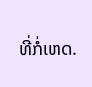ທີ່ກໍ່ເຫດ.